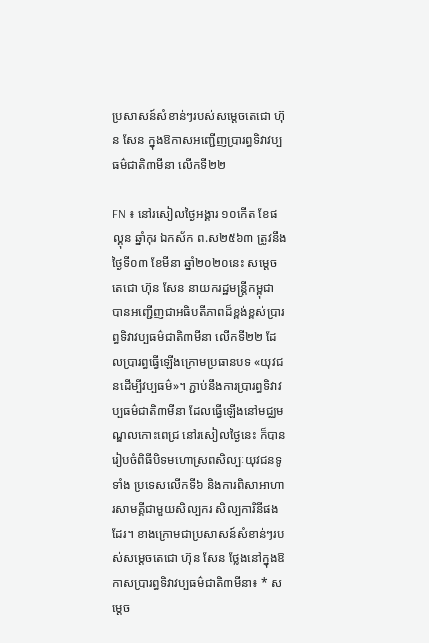ប្រសាសន៍សំខាន់ៗរបស់សម្តេចតេជោ ហ៊ុន សែន ក្នុងឱកាសអញ្ជើញប្រារព្ធទិវាវប្បធម៌ជាតិ៣មីនា លើកទី២២

FN ៖ នៅរសៀលថ្ងៃអង្គារ ១០កើត ខែផល្គុន ឆ្នាំកុរ ឯកស័ក ព.ស២៥៦៣ ត្រូវនឹងថ្ងៃទី០៣ ខែមីនា ឆ្នាំ២០២០នេះ សម្តេចតេជោ ហ៊ុន សែន នាយករដ្ឋមន្ត្រីកម្ពុជា បានអញ្ជើញជាអធិបតីភាពដ៏ខ្ពង់ខ្ពស់ប្រារព្ធទិវាវប្បធម៌ជាតិ៣មីនា លើកទី២២ ដែលប្រារព្ធធ្វើឡើងក្រោមប្រធានបទ «យុវជនដើម្បីវប្បធម៌»។ ភ្ជាប់នឹងការប្រារព្ធទិវាវប្បធម៌ជាតិ៣មីនា ដែលធ្វើឡើងនៅមជ្ឈមណ្ឌលកោះពេជ្រ នៅរសៀលថ្ងៃនេះ ក៏បានរៀបចំពិធីបិទមហោស្រពសិល្បៈយុវជនទូទាំង ប្រទេសលើកទី៦ និងការពិសាអាហារសាមគ្គីជាមួយសិល្បករ សិល្បការិនីផងដែរ។ ខាងក្រោមជាប្រសាសន៍សំខាន់ៗរបស់សម្តេចតេជោ ហ៊ុន សែន ថ្លែងនៅក្នុងឱកាសប្រារព្ធទិវាវប្បធម៌ជាតិ៣មីនា៖ * សម្តេច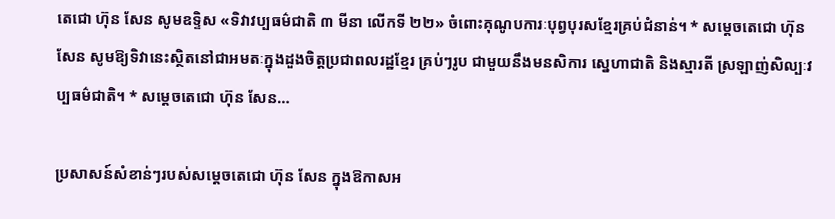តេជោ ហ៊ុន សែន សូមឧទ្ទិស «ទិវាវប្បធម៌ជាតិ ៣ មីនា លើកទី ២២» ចំពោះគុណូបការៈបុព្វបុរសខ្មែរគ្រប់ជំនាន់។ * សម្តេចតេជោ ហ៊ុន សែន សូមឱ្យទិវានេះស្ថិតនៅជាអមតៈក្នុងដួងចិត្តប្រជាពលរដ្ឋខ្មែរ គ្រប់ៗរូប ជាមួយនឹងមនសិការ ស្នេហាជាតិ និងស្មារតី ស្រឡាញ់សិល្បៈវប្បធម៌ជាតិ។ * សម្តេចតេជោ ហ៊ុន សែន…

ប្រសាសន៍សំខាន់ៗរបស់សម្តេចតេជោ ហ៊ុន សែន ក្នុងឱកាសអ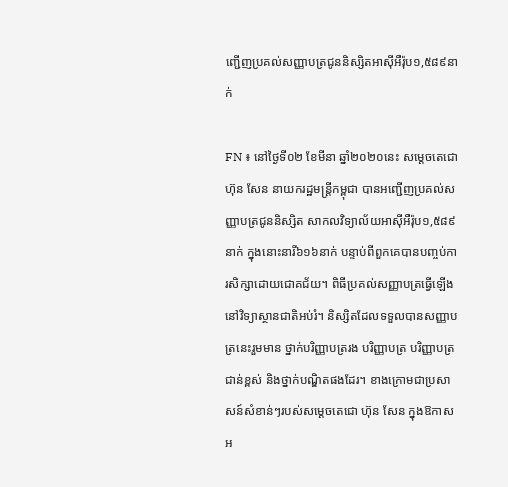ញ្ជើញប្រគល់សញ្ញាបត្រជូននិស្សិតអាស៊ីអឺរ៉ុប១,៥៨៩នាក់

FN ៖ នៅថ្ងៃទី០២ ខែមីនា ឆ្នាំ២០២០នេះ សម្តេចតេជោ ហ៊ុន សែន នាយករដ្ឋមន្ត្រីកម្ពុជា បានអញ្ជើញប្រគល់សញ្ញាបត្រជូននិស្សិត សាកលវិទ្យាល័យអាស៊ីអឺរ៉ុប១,៥៨៩នាក់ ក្នុងនោះនារី៦១៦នាក់ បន្ទាប់ពីពួកគេបានបញ្ចប់ការសិក្សាដោយជោគជ័យ។ ពិធីប្រគល់សញ្ញាបត្រធ្វើឡើងនៅវិទ្យាស្ថានជាតិអប់រំ។ និស្សិតដែលទទួលបានសញ្ញាបត្រនេះរួមមាន ថ្នាក់បរិញ្ញាបត្ររង បរិញ្ញាបត្រ បរិញ្ញាបត្រជាន់ខ្ពស់ និងថ្នាក់បណ្ឌិតផងដែរ។ ខាងក្រោមជាប្រសាសន៍សំខាន់ៗរបស់សម្តេចតេជោ ហ៊ុន សែន ក្នុងឱកាសអ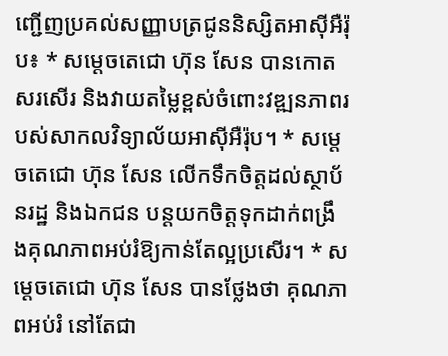ញ្ជើញប្រគល់សញ្ញាបត្រជូននិស្សិតអាស៊ីអឺរ៉ុប៖ * សម្តេចតេជោ ហ៊ុន សែន បានកោតសរសើរ និងវាយតម្លៃខ្ពស់ចំពោះវឌ្ឍនភាពរបស់សាកលវិទ្យាល័យអាស៊ីអឺរ៉ុប។ * សម្តេចតេជោ ហ៊ុន សែន លើកទឹកចិត្តដល់ស្ថាប័នរដ្ឋ និងឯកជន បន្តយកចិត្តទុកដាក់ពង្រឹងគុណភាពអប់រំឱ្យកាន់តែល្អប្រសើរ។ * សម្តេចតេជោ ហ៊ុន សែន បានថ្លែងថា គុណភាពអប់រំ នៅតែជា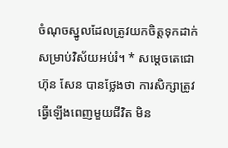ចំណុចស្នូលដែលត្រូវយកចិត្តទុកដាក់សម្រាប់វិស័យអប់រំ។ * សម្តេចតេជោ ហ៊ុន សែន បានថ្លែងថា ការសិក្សាត្រូវធ្វើឡើងពេញមួយជីវិត មិន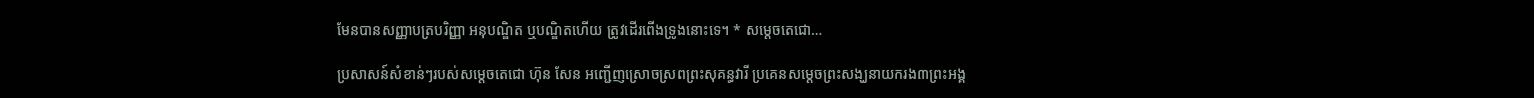មែនបានសញ្ញាបត្របរិញ្ញា អនុបណ្ឌិត ឬបណ្ឌិតហើយ ត្រូវដើរពើងទ្រូងនោះទេ។ * សម្តេចតេជោ…

ប្រសាសន៍សំខាន់ៗរបស់សម្តេចតេជោ ហ៊ុន សែន អញ្ជើញស្រោចស្រពព្រះសុគន្ធវារី ប្រគេនសម្តេចព្រះសង្ឃនាយករង៣ព្រះអង្គ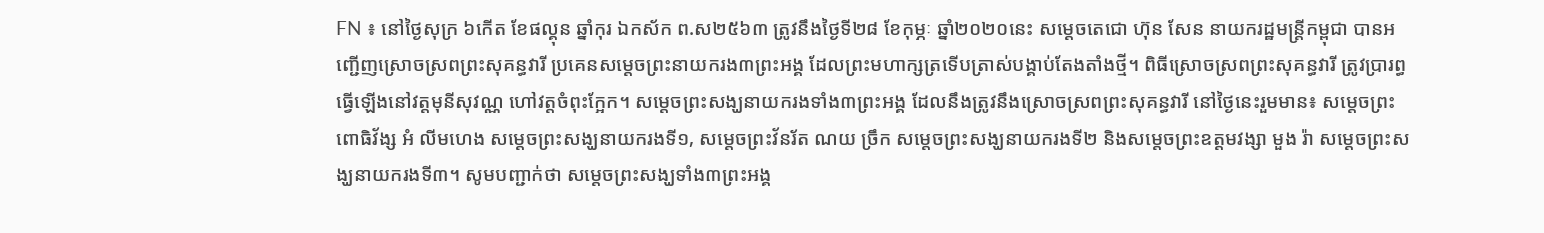FN ៖ នៅថ្ងៃសុក្រ ៦កើត ខែផល្គុន ឆ្នាំកុរ ឯកស័ក ព.ស២៥៦៣ ត្រូវនឹងថ្ងៃទី២៨ ខែកុម្ភៈ ឆ្នាំ២០២០នេះ សម្តេចតេជោ ហ៊ុន សែន នាយករដ្ឋមន្ត្រីកម្ពុជា បានអញ្ជើញស្រោចស្រពព្រះសុគន្ធវារី ប្រគេនសម្តេចព្រះនាយករង៣ព្រះអង្គ ដែលព្រះមហាក្សត្រទើបត្រាស់បង្គាប់តែងតាំងថ្មី។ ពិធីស្រោចស្រពព្រះសុគន្ធវារី ត្រូវប្រារព្ធធ្វើឡើងនៅវត្តមុនីសុវណ្ណ ហៅវត្តចំពុះក្អែក។ សម្តេចព្រះសង្ឃនាយករងទាំង៣ព្រះអង្គ ដែលនឹងត្រូវនឹងស្រោចស្រពព្រះសុគន្ធវារី នៅថ្ងៃនេះរួមមាន៖ សម្តេចព្រះពោធិវ័ង្ស អំ លីមហេង សម្តេចព្រះសង្ឃនាយករងទី១, សម្តេចព្រះវ័នរ័ត ណយ ច្រឹក សម្តេចព្រះសង្ឃនាយករងទី២ និងសម្តេចព្រះឧត្តមវង្សា មួង រ៉ា សម្តេចព្រះសង្ឃនាយករងទី៣។ សូមបញ្ជាក់ថា សម្តេចព្រះសង្ឃទាំង៣ព្រះអង្គ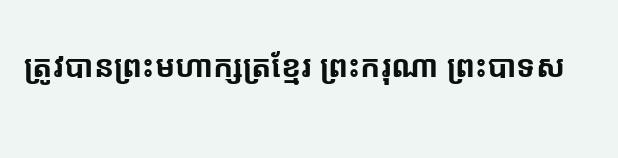ត្រូវបានព្រះមហាក្សត្រខ្មែរ ព្រះករុណា ព្រះបាទស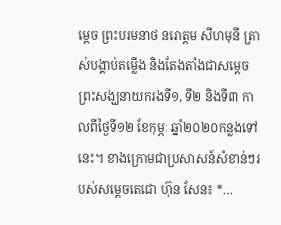ម្តេច ព្រះបរមនាថ នរោត្តម សីហមុនី ត្រាស់បង្គាប់តម្លើង និងតែងតាំងជាសម្តេចព្រះសង្ឃនាយករងទី១, ទី២ និងទី៣ កាលពីថ្ងៃទី១២ ខែកុម្ភៈ ឆ្នាំ២០២០កន្លងទៅនេះ។ ខាងក្រោមជាប្រសាសន៍សំខាន់ៗរបស់សម្តេចតេជោ ហ៊ុន សែន៖ *…